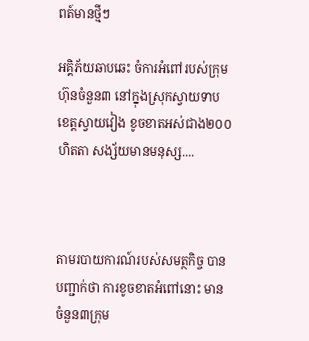ពត៍មានថ្មីៗ

អគ្គិភ័យឆាបឆេះ ចំការអំពៅរបស់ក្រុមហ៊ុនចំនួន៣ នៅក្នុងស្រុកស្វាយទាប ខេត្តស្វាយវៀង ខូចខាតអស់ជាង២០០ហិតតា សង្ស័យមានមនុស្ស....



តាមរបាយការណ៍របស់សមត្ថកិច្ច បានបញ្ជាក់ថា ការខូចខាតអំពៅនោះ មានចំនួន៣ក្រុម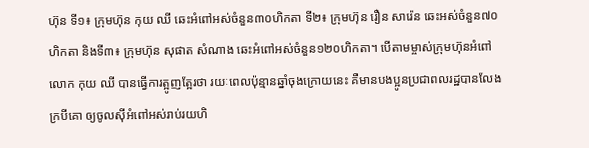ហ៊ុន ទី១៖ ក្រុមហ៊ុន កុយ ឈី ឆេះអំពៅអស់ចំនួន៣០ហិកតា ទី២៖ ក្រុមហ៊ុន រឿន សារ៉េន ឆេះអស់ចំនួន៧០ហិកតា និងទី៣៖ ក្រុមហ៊ុន សុផាត សំណាង ឆេះអំពៅអស់ចំនួន១២០ហិកតា។ បើតាមម្ចាស់ក្រុមហ៊ុនអំពៅ លោក កុយ ឈី បានធ្វើការត្អូញត្អែរថា រយៈពេលប៉ុន្មានឆ្នាំចុងក្រោយនេះ គឺមានបងប្អូនប្រជាពលរដ្ឋបានលែងក្របីគោ ឲ្យចូលស៊ីអំពៅអស់រាប់រយហិ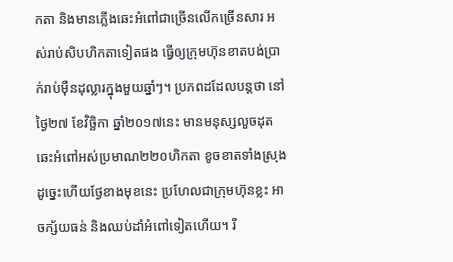កតា និងមានភ្លើងឆេះអំពៅជាច្រើនលើកច្រើនសារ អស់រាប់សិបហិកតាទៀតផង ធ្វើឲ្យក្រុមហ៊ុនខាតបង់ប្រាក់រាប់ម៉ឺនដុល្លារក្នុងមួយឆ្នាំៗ។ ប្រភពដដែលបន្ដថា នៅថ្ងៃ២៧ ខែវិច្ឆិកា ឆ្នាំ២០១៧នេះ មានមនុស្សលួចដុតឆេះអំពៅអស់ប្រមាណ២២០ហិកតា ខូចខាតទាំងស្រុង ដូច្នេះហើយថ្ងែខាងមុខនេះ ប្រហែលជាក្រុមហ៊ុនខ្លះ អាចក្ស័យធន់ និងឈប់ដាំអំពៅទៀតហើយ។ រី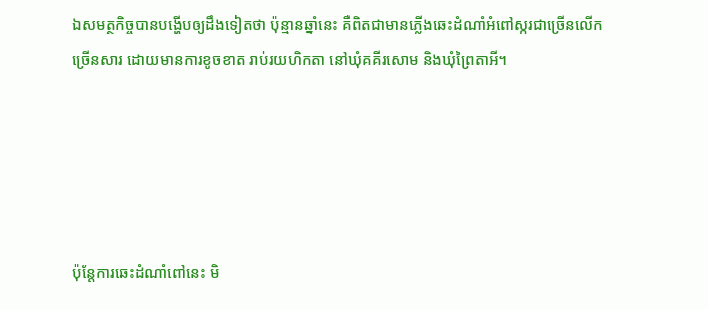ឯសមត្ថកិច្ចបានបង្ហើបឲ្យដឹងទៀតថា ប៉ុន្មានឆ្នាំនេះ គឺពិតជាមានភ្លើងឆេះដំណាំអំពៅស្ករជាច្រើនលើកច្រើនសារ ដោយមានការខូចខាត រាប់រយហិកតា នៅឃុំគគីរសោម និងឃុំព្រៃតាអី។





ប៉ុន្តែការឆេះដំណាំពៅនេះ មិ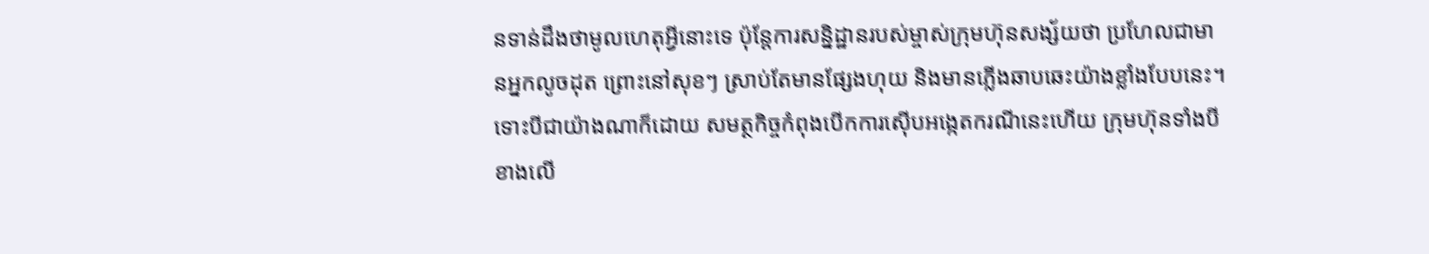នទាន់ដឹងថាមូលហេតុអ្វីនោះទេ ប៉ុន្តែការសន្និដ្ឋានរបស់ម្ចាស់ក្រុមហ៊ុនសង្ស័យថា ប្រហែលជាមានអ្នកលូចដុត ព្រោះនៅសុខៗ ស្រាប់តែមានផ្សែងហុយ និងមានភ្លើងឆាបឆេះយ៉ាងខ្លាំងបែបនេះ។ ទោះបីជាយ៉ាងណាក៏ដោយ សមត្ថកិច្ចកំពុងបើកការស៊ើបអង្កេតករណីនេះហើយ ក្រុមហ៊ុនទាំងបីខាងលើ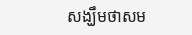សង្ឃឹមថាសម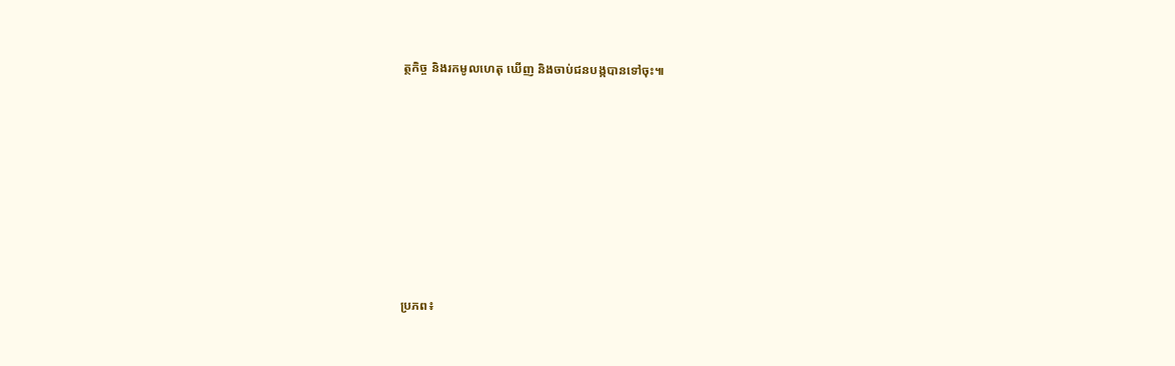ត្ថកិច្ច និងរកមូលហេតុ ឃើញ និងចាប់ជនបង្កបានទៅចុះ៕













ប្រភព៖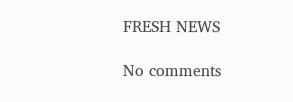FRESH NEWS

No comments